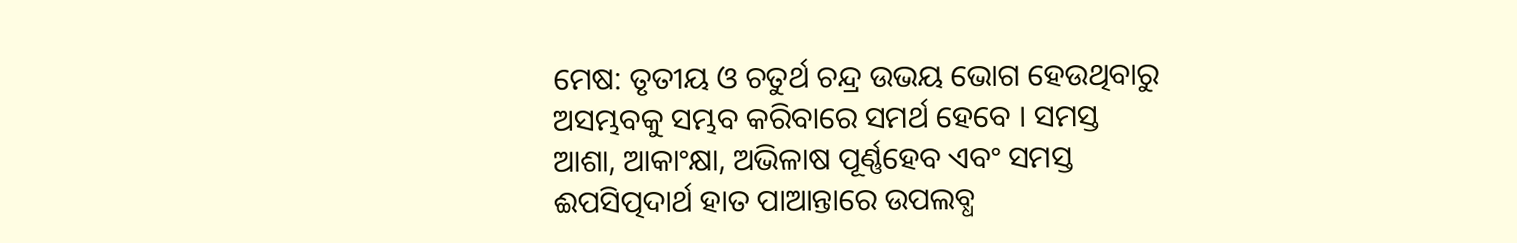ମେଷ: ତୃତୀୟ ଓ ଚତୁର୍ଥ ଚନ୍ଦ୍ର ଉଭୟ ଭୋଗ ହେଉଥିବାରୁ ଅସମ୍ଭବକୁ ସମ୍ଭବ କରିବାରେ ସମର୍ଥ ହେବେ । ସମସ୍ତ ଆଶା, ଆକାଂକ୍ଷା, ଅଭିଳାଷ ପୂର୍ଣ୍ଣହେବ ଏବଂ ସମସ୍ତ ଈପସିତ୍ପଦାର୍ଥ ହାତ ପାଆନ୍ତାରେ ଉପଲବ୍ଧ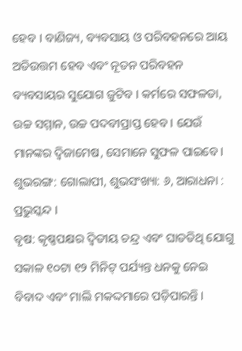ହେବ । ବାଣିଜ୍ୟ, ବ୍ୟବସାୟ ଓ ପରିବହନରେ ଆୟ ଅତିଉତ୍ତମ ହେବ ଏବଂ ନୂତନ ପରିବହନ ବ୍ୟବସାୟର ସୁଯୋଗ ଜୁଟିବ । କର୍ମରେ ସଫଳତା, ଉଚ୍ଚ ସମ୍ମାନ, ଉଚ୍ଚ ପଦବୀପ୍ରାପ୍ତ ହେବ । ଯେଉଁ ମାନଙ୍କର ଦ୍ୱିଜାମେଷ, ସେମାନେ ସୁଫଳ ପାଇବେ । ଶୁଭରଙ୍ଗ: ଗୋଲାପୀ, ଶୁଭସଂଖ୍ୟା: ୬, ଆରାଧନା : ପ୍ରଭୁସ୍କନ୍ଦ ।
ବୃଷ: କୃଷ୍ଣପକ୍ଷର ଦ୍ୱିତୀୟ ଚନ୍ଦ୍ର ଏବଂ ଘାତତିଥି ଯୋଗୁ ସକାଳ ୧୦ଟା ୧୨ ମିନିଟ୍ ପର୍ଯ୍ୟନ୍ତ ଧନକୁ ନେଇ ବିବାଦ ଏବଂ ମାଲି ମକଦ୍ଦମାରେ ପଡ଼ିପାରନ୍ତି ।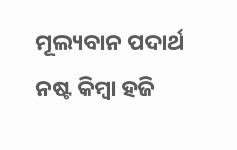ମୂଲ୍ୟବାନ ପଦାର୍ଥ ନଷ୍ଟ କିମ୍ବା ହଜି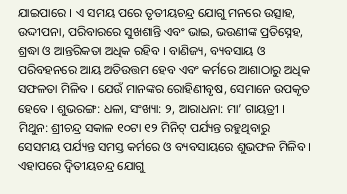ଯାଇପାରେ । ଏ ସମୟ ପରେ ତୃତୀୟଚନ୍ଦ୍ର ଯୋଗୁ ମନରେ ଉତ୍ସାହ, ଉଦ୍ଦୀପନା, ପରିବାରରେ ସୁଖଶାନ୍ତି ଏବଂ ଭାଇ, ଭଉଣୀଙ୍କ ପ୍ରତିସ୍ନେହ, ଶ୍ରଦ୍ଧା ଓ ଆନ୍ତରିକତା ଅଧିକ ରହିବ । ବାଣିଜ୍ୟ, ବ୍ୟବସାୟ ଓ ପରିବହନରେ ଆୟ ଅତିଉତ୍ତମ ହେବ ଏବଂ କର୍ମରେ ଆଶାଠାରୁ ଅଧିକ ସଫଳତା ମିଳିବ । ଯେଉଁ ମାନଙ୍କର ରୋହିଣୀବୃଷ, ସେମାନେ ଉପକୃତ ହେବେ । ଶୁଭରଙ୍ଗ: ଧଳା, ସଂଖ୍ୟା: ୨, ଆରାଧନା: ମା’ ଗାୟତ୍ରୀ ।
ମିଥୁନ: ଶ୍ରୀଚନ୍ଦ୍ର ସକାଳ ୧୦ଟା ୧୨ ମିନିଟ୍ ପର୍ଯ୍ୟନ୍ତ ରହୁଥିବାରୁ ସେସମୟ ପର୍ଯ୍ୟନ୍ତ ସମସ୍ତ କର୍ମରେ ଓ ବ୍ୟବସାୟରେ ଶୁଭଫଳ ମିଳିବ । ଏହାପରେ ଦ୍ୱିତୀୟଚନ୍ଦ୍ର ଯୋଗୁ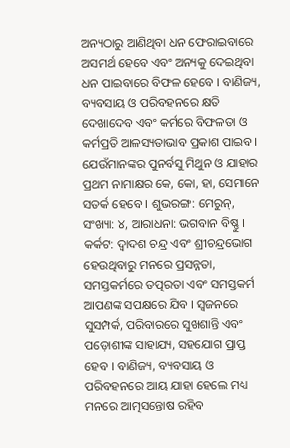ଅନ୍ୟଠାରୁ ଆଣିଥିବା ଧନ ଫେରାଇବାରେ ଅସମର୍ଥ ହେବେ ଏବଂ ଅନ୍ୟକୁ ଦେଇଥିବା ଧନ ପାଇବାରେ ବିଫଳ ହେବେ । ବାଣିଜ୍ୟ, ବ୍ୟବସାୟ ଓ ପରିବହନରେ କ୍ଷତି ଦେଖାଦେବ ଏବଂ କର୍ମରେ ବିଫଳତା ଓ କର୍ମପ୍ରତି ଆଳସ୍ୟତାଭାବ ପ୍ରକାଶ ପାଇବ । ଯେଉଁମାନଙ୍କର ପୁନର୍ବସୁ ମିଥୁନ ଓ ଯାହାର ପ୍ରଥମ ନାମାକ୍ଷର କେ, କୋ, ହା, ସେମାନେ ସତର୍କ ହେବେ । ଶୁଭରଙ୍ଗ: ମେରୁନ୍, ସଂଖ୍ୟା: ୪, ଆରାଧନା: ଭଗବାନ ବିଷ୍ଣୁ ।
କର୍କଟ: ଦ୍ୱାଦଶ ଚନ୍ଦ୍ର ଏବଂ ଶ୍ରୀଚନ୍ଦ୍ରଭୋଗ ହେଉଥିବାରୁ ମନରେ ପ୍ରସନ୍ନତା, ସମସ୍ତକର୍ମରେ ତତ୍ପରତା ଏବଂ ସମସ୍ତକର୍ମ ଆପଣଙ୍କ ସପକ୍ଷରେ ଯିବ । ସ୍ୱଜନରେ ସୁସମ୍ପର୍କ, ପରିବାରରେ ସୁଖଶାନ୍ତି ଏବଂ ପଡ଼ୋଶୀଙ୍କ ସାହାଯ୍ୟ, ସହଯୋଗ ପ୍ରାପ୍ତ ହେବ । ବାଣିଜ୍ୟ, ବ୍ୟବସାୟ ଓ ପରିବହନରେ ଆୟ ଯାହା ହେଲେ ମଧ୍ୟ ମନରେ ଆତ୍ମସନ୍ତୋଷ ରହିବ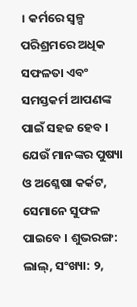। କର୍ମରେ ସ୍ୱଳ୍ପ ପରିଶ୍ରମରେ ଅଧିକ ସଫଳତା ଏବଂ ସମସ୍ତକର୍ମ ଆପଣଙ୍କ ପାଇଁ ସହଜ ହେବ । ଯେଉଁ ମାନଙ୍କର ପୁଷ୍ୟା ଓ ଅଶ୍ଳେଷା କର୍କଟ, ସେମାନେ ସୁଫଳ ପାଇବେ । ଶୁଭରଙ୍ଗ: ଲାଲ୍, ସଂଖ୍ୟା: ୨,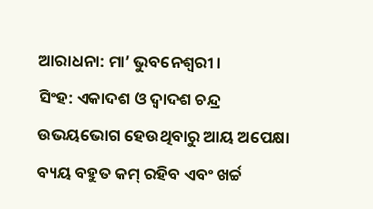ଆରାଧନା: ମା’ ଭୁବନେଶ୍ୱରୀ ।
ସିଂହ: ଏକାଦଶ ଓ ଦ୍ୱାଦଶ ଚନ୍ଦ୍ର ଉଭୟଭୋଗ ହେଉଥିବାରୁ ଆୟ ଅପେକ୍ଷା ବ୍ୟୟ ବହୁତ କମ୍ ରହିବ ଏବଂ ଖର୍ଚ୍ଚ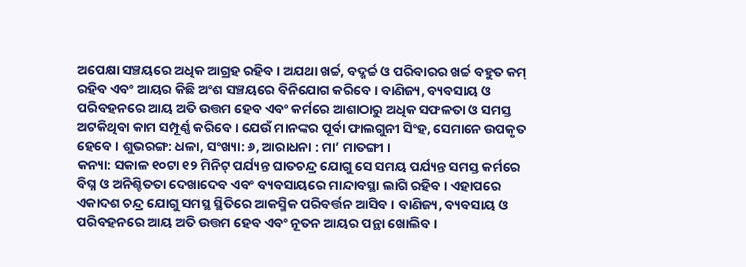ଅପେକ୍ଷା ସଞ୍ଚୟରେ ଅଧିକ ଆଗ୍ରହ ରହିବ । ଅଯଥା ଖର୍ଚ୍ଚ, ବଦ୍ଖର୍ଚ୍ଚ ଓ ପରିବାରର ଖର୍ଚ୍ଚ ବହୁତ କମ୍ ରହିବ ଏବଂ ଆୟର କିଛି ଅଂଶ ସଞ୍ଚୟରେ ବିନିଯୋଗ କରିବେ । ବାଣିଜ୍ୟ, ବ୍ୟବସାୟ ଓ ପରିବହନରେ ଆୟ ଅତି ଉତ୍ତମ ହେବ ଏବଂ କର୍ମରେ ଆଶାଠାରୁ ଅଧିକ ସଫଳତା ଓ ସମସ୍ତ ଅଟକିଥିବା କାମ ସମ୍ପୂର୍ଣ୍ଣ କରିବେ । ଯେଉଁ ମାନଙ୍କର ପୂର୍ବା ଫାଲଗୁନୀ ସିଂହ, ସେମାନେ ଉପକୃତ ହେବେ । ଶୁଭରଙ୍ଗ: ଧଳା, ସଂଖ୍ୟା: ୬, ଆରାଧନା : ମା’ ମାତଙ୍ଗୀ ।
କନ୍ୟା: ସକାଳ ୧୦ଟା ୧୨ ମିନିଟ୍ ପର୍ଯ୍ୟନ୍ତ ଘାତଚନ୍ଦ୍ର ଯୋଗୁ ସେ ସମୟ ପର୍ଯ୍ୟନ୍ତ ସମସ୍ତ କର୍ମରେ ବିଘ୍ନ ଓ ଅନିଶ୍ଚିତତା ଦେଖାଦେବ ଏବଂ ବ୍ୟବସାୟରେ ମାନ୍ଦାବସ୍ଥା ଲାଗି ରହିବ । ଏହାପରେ ଏକାଦଶ ଚନ୍ଦ୍ର ଯୋଗୁ ସମସ୍ଥ ସ୍ଥିତିରେ ଆକସ୍ମିକ ପରିବର୍ତ୍ତନ ଆସିବ । ବାଣିଜ୍ୟ, ବ୍ୟବସାୟ ଓ ପରିବହନରେ ଆୟ ଅତି ଉତ୍ତମ ହେବ ଏବଂ ନୂତନ ଆୟର ପନ୍ଥା ଖୋଲିବ ।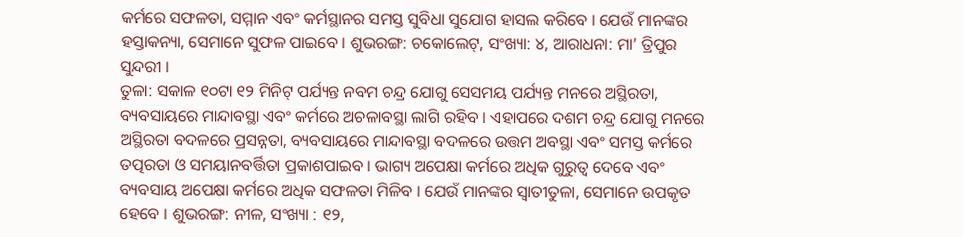କର୍ମରେ ସଫଳତା, ସମ୍ମାନ ଏବଂ କର୍ମସ୍ଥାନର ସମସ୍ତ ସୁବିଧା ସୁଯୋଗ ହାସଲ କରିବେ । ଯେଉଁ ମାନଙ୍କର ହସ୍ତାକନ୍ୟା, ସେମାନେ ସୁଫଳ ପାଇବେ । ଶୁଭରଙ୍ଗ: ଚକୋଲେଟ୍, ସଂଖ୍ୟା: ୪, ଆରାଧନା: ମା’ ତ୍ରିପୁର ସୁନ୍ଦରୀ ।
ତୁଳା: ସକାଳ ୧୦ଟା ୧୨ ମିନିଟ୍ ପର୍ଯ୍ୟନ୍ତ ନବମ ଚନ୍ଦ୍ର ଯୋଗୁ ସେସମୟ ପର୍ଯ୍ୟନ୍ତ ମନରେ ଅସ୍ଥିରତା, ବ୍ୟବସାୟରେ ମାନ୍ଦାବସ୍ଥା ଏବଂ କର୍ମରେ ଅଚଳାବସ୍ଥା ଲାଗି ରହିବ । ଏହାପରେ ଦଶମ ଚନ୍ଦ୍ର ଯୋଗୁ ମନରେ ଅସ୍ଥିରତା ବଦଳରେ ପ୍ରସନ୍ନତା, ବ୍ୟବସାୟରେ ମାନ୍ଦାବସ୍ଥା ବଦଳରେ ଉତ୍ତମ ଅବସ୍ଥା ଏବଂ ସମସ୍ତ କର୍ମରେ ତତ୍ପରତା ଓ ସମୟାନବର୍ତ୍ତିତା ପ୍ରକାଶପାଇବ । ଭାଗ୍ୟ ଅପେକ୍ଷା କର୍ମରେ ଅଧିକ ଗୁରୁତ୍ୱ ଦେବେ ଏବଂ ବ୍ୟବସାୟ ଅପେକ୍ଷା କର୍ମରେ ଅଧିକ ସଫଳତା ମିଳିବ । ଯେଉଁ ମାନଙ୍କର ସ୍ୱାତୀତୁଳା, ସେମାନେ ଉପକୃତ ହେବେ । ଶୁଭରଙ୍ଗ: ନୀଳ, ସଂଖ୍ୟା : ୧୨,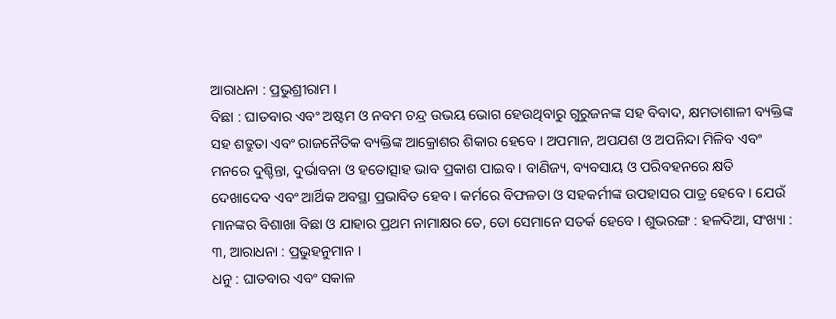ଆରାଧନା : ପ୍ରଭୁଶ୍ରୀରାମ ।
ବିଛା : ଘାତବାର ଏବଂ ଅଷ୍ଟମ ଓ ନବମ ଚନ୍ଦ୍ର ଉଭୟ ଭୋଗ ହେଉଥିବାରୁ ଗୁରୁଜନଙ୍କ ସହ ବିବାଦ, କ୍ଷମତାଶାଳୀ ବ୍ୟକ୍ତିଙ୍କ ସହ ଶତ୍ରୁତା ଏବଂ ରାଜନୈତିକ ବ୍ୟକ୍ତିଙ୍କ ଆକ୍ରୋଶର ଶିକାର ହେବେ । ଅପମାନ, ଅପଯଶ ଓ ଅପନିନ୍ଦା ମିଳିବ ଏବଂ ମନରେ ଦୁଶ୍ଚିନ୍ତା, ଦୁର୍ଭାବନା ଓ ହତୋତ୍ସାହ ଭାବ ପ୍ରକାଶ ପାଇବ । ବାଣିଜ୍ୟ, ବ୍ୟବସାୟ ଓ ପରିବହନରେ କ୍ଷତି ଦେଖାଦେବ ଏବଂ ଆର୍ଥିକ ଅବସ୍ଥା ପ୍ରଭାବିତ ହେବ । କର୍ମରେ ବିଫଳତା ଓ ସହକର୍ମୀଙ୍କ ଉପହାସର ପାତ୍ର ହେବେ । ଯେଉଁ ମାନଙ୍କର ବିଶାଖା ବିଛା ଓ ଯାହାର ପ୍ରଥମ ନାମାକ୍ଷର ତେ, ତୋ ସେମାନେ ସତର୍କ ହେବେ । ଶୁଭରଙ୍ଗ : ହଳଦିଆ, ସଂଖ୍ୟା : ୩, ଆରାଧନା : ପ୍ରଭୁହନୁମାନ ।
ଧନୁ : ଘାତବାର ଏବଂ ସକାଳ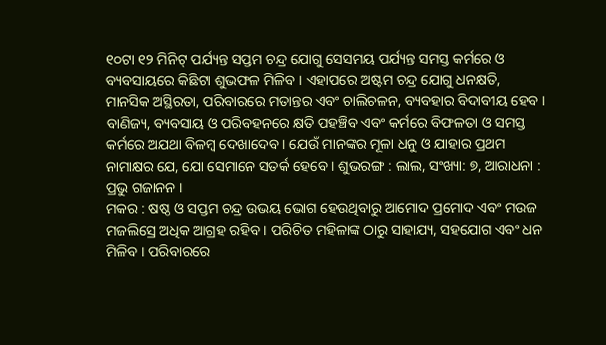୧୦ଟା ୧୨ ମିନିଟ୍ ପର୍ଯ୍ୟନ୍ତ ସପ୍ତମ ଚନ୍ଦ୍ର ଯୋଗୁ ସେସମୟ ପର୍ଯ୍ୟନ୍ତ ସମସ୍ତ କର୍ମରେ ଓ ବ୍ୟବସାୟରେ କିଛିଟା ଶୁଭଫଳ ମିଳିବ । ଏହାପରେ ଅଷ୍ଟମ ଚନ୍ଦ୍ର ଯୋଗୁ ଧନକ୍ଷତି, ମାନସିକ ଅସ୍ଥିରତା, ପରିବାରରେ ମତାନ୍ତର ଏବଂ ଚାଲିଚଳନ, ବ୍ୟବହାର ବିଦାବୀୟ ହେବ । ବାଣିଜ୍ୟ, ବ୍ୟବସାୟ ଓ ପରିବହନରେ କ୍ଷତି ପହଞ୍ଚିବ ଏବଂ କର୍ମରେ ବିଫଳତା ଓ ସମସ୍ତ କର୍ମରେ ଅଯଥା ବିଳମ୍ବ ଦେଖାଦେବ । ଯେଉଁ ମାନଙ୍କର ମୂଳା ଧନୁ ଓ ଯାହାର ପ୍ରଥମ ନାମାକ୍ଷର ଯେ, ଯୋ ସେମାନେ ସତର୍କ ହେବେ । ଶୁଭରଙ୍ଗ : ଲାଲ, ସଂଖ୍ୟା: ୭, ଆରାଧନା : ପ୍ରଭୁ ଗଜାନନ ।
ମକର : ଷଷ୍ଠ ଓ ସପ୍ତମ ଚନ୍ଦ୍ର ଉଭୟ ଭୋଗ ହେଉଥିବାରୁ ଆମୋଦ ପ୍ରମୋଦ ଏବଂ ମଉଜ ମଜଲିସ୍ରେ ଅଧିକ ଆଗ୍ରହ ରହିବ । ପରିଚିତ ମହିଳାଙ୍କ ଠାରୁ ସାହାଯ୍ୟ, ସହଯୋଗ ଏବଂ ଧନ ମିଳିବ । ପରିବାରରେ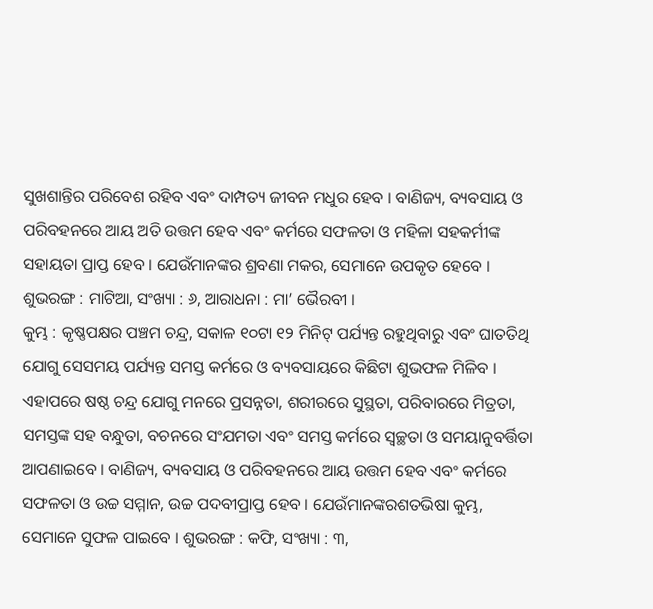ସୁଖଶାନ୍ତିର ପରିବେଶ ରହିବ ଏବଂ ଦାମ୍ପତ୍ୟ ଜୀବନ ମଧୁର ହେବ । ବାଣିଜ୍ୟ, ବ୍ୟବସାୟ ଓ ପରିବହନରେ ଆୟ ଅତି ଉତ୍ତମ ହେବ ଏବଂ କର୍ମରେ ସଫଳତା ଓ ମହିଳା ସହକର୍ମୀଙ୍କ ସହାୟତା ପ୍ରାପ୍ତ ହେବ । ଯେଉଁମାନଙ୍କର ଶ୍ରବଣା ମକର, ସେମାନେ ଉପକୃତ ହେବେ । ଶୁଭରଙ୍ଗ : ମାଟିଆ, ସଂଖ୍ୟା : ୬, ଆରାଧନା : ମା’ ଭୈରବୀ ।
କୁମ୍ଭ : କୃଷ୍ଣପକ୍ଷର ପଞ୍ଚମ ଚନ୍ଦ୍ର, ସକାଳ ୧୦ଟା ୧୨ ମିନିଟ୍ ପର୍ଯ୍ୟନ୍ତ ରହୁଥିବାରୁ ଏବଂ ଘାତତିଥି ଯୋଗୁ ସେସମୟ ପର୍ଯ୍ୟନ୍ତ ସମସ୍ତ କର୍ମରେ ଓ ବ୍ୟବସାୟରେ କିଛିଟା ଶୁଭଫଳ ମିଳିବ । ଏହାପରେ ଷଷ୍ଠ ଚନ୍ଦ୍ର ଯୋଗୁ ମନରେ ପ୍ରସନ୍ନତା, ଶରୀରରେ ସୁସ୍ଥତା, ପରିବାରରେ ମିତ୍ରତା, ସମସ୍ତଙ୍କ ସହ ବନ୍ଧୁତା, ବଚନରେ ସଂଯମତା ଏବଂ ସମସ୍ତ କର୍ମରେ ସ୍ୱଚ୍ଛତା ଓ ସମୟାନୁବର୍ତ୍ତିତା ଆପଣାଇବେ । ବାଣିଜ୍ୟ, ବ୍ୟବସାୟ ଓ ପରିବହନରେ ଆୟ ଉତ୍ତମ ହେବ ଏବଂ କର୍ମରେ ସଫଳତା ଓ ଉଚ୍ଚ ସମ୍ମାନ, ଉଚ୍ଚ ପଦବୀପ୍ରାପ୍ତ ହେବ । ଯେଉଁମାନଙ୍କରଶତଭିଷା କୁମ୍ଭ, ସେମାନେ ସୁଫଳ ପାଇବେ । ଶୁଭରଙ୍ଗ : କଫି, ସଂଖ୍ୟା : ୩,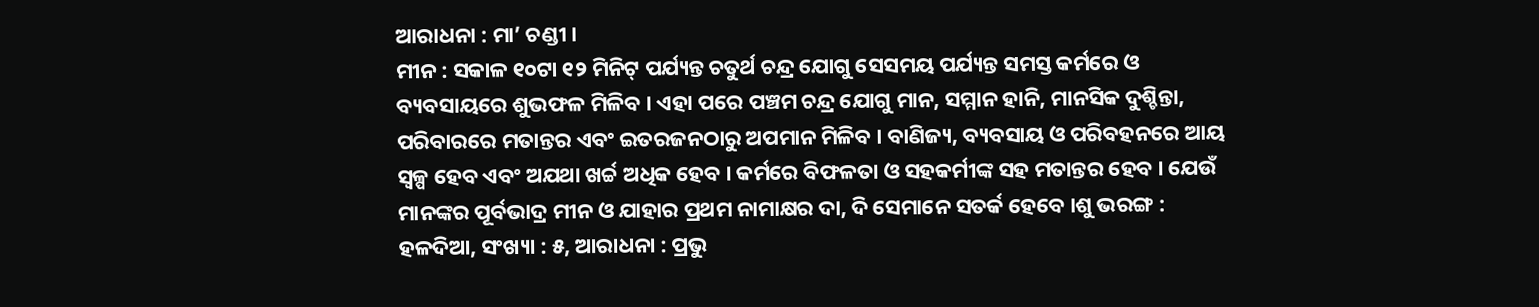ଆରାଧନା : ମା’ ଚଣ୍ଡୀ ।
ମୀନ : ସକାଳ ୧୦ଟା ୧୨ ମିନିଟ୍ ପର୍ଯ୍ୟନ୍ତ ଚତୁର୍ଥ ଚନ୍ଦ୍ର ଯୋଗୁ ସେସମୟ ପର୍ଯ୍ୟନ୍ତ ସମସ୍ତ କର୍ମରେ ଓ ବ୍ୟବସାୟରେ ଶୁଭଫଳ ମିଳିବ । ଏହା ପରେ ପଞ୍ଚମ ଚନ୍ଦ୍ର ଯୋଗୁ ମାନ, ସମ୍ମାନ ହାନି, ମାନସିକ ଦୁଶ୍ଚିନ୍ତା, ପରିବାରରେ ମତାନ୍ତର ଏବଂ ଇତରଜନଠାରୁ ଅପମାନ ମିଳିବ । ବାଣିଜ୍ୟ, ବ୍ୟବସାୟ ଓ ପରିବହନରେ ଆୟ ସ୍ୱଳ୍ପ ହେବ ଏବଂ ଅଯଥା ଖର୍ଚ୍ଚ ଅଧିକ ହେବ । କର୍ମରେ ବିଫଳତା ଓ ସହକର୍ମୀଙ୍କ ସହ ମତାନ୍ତର ହେବ । ଯେଉଁ ମାନଙ୍କର ପୂର୍ବଭାଦ୍ର ମୀନ ଓ ଯାହାର ପ୍ରଥମ ନାମାକ୍ଷର ଦା, ଦି ସେମାନେ ସତର୍କ ହେବେ ।ଶୁ ଭରଙ୍ଗ : ହଳଦିଆ, ସଂଖ୍ୟା : ୫, ଆରାଧନା : ପ୍ରଭୁ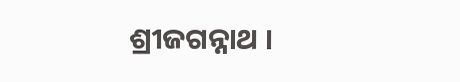ଶ୍ରୀଜଗନ୍ନାଥ ।